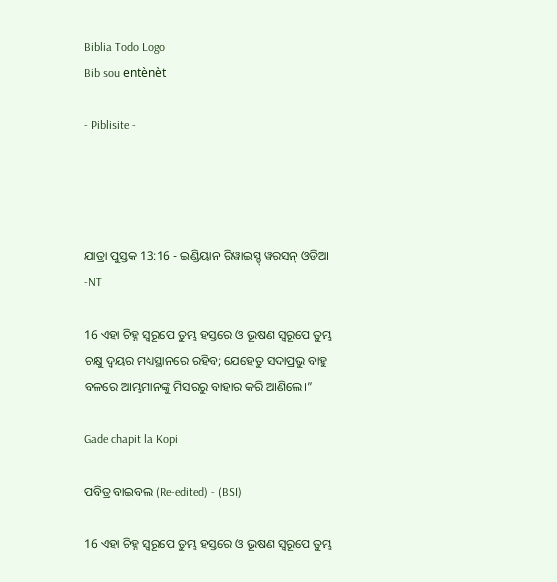Biblia Todo Logo
Bib sou entènèt

- Piblisite -




ଯାତ୍ରା ପୁସ୍ତକ 13:16 - ଇଣ୍ଡିୟାନ ରିୱାଇସ୍ଡ୍ ୱରସନ୍ ଓଡିଆ -NT

16 ଏହା ଚିହ୍ନ ସ୍ୱରୂପେ ତୁମ୍ଭ ହସ୍ତରେ ଓ ଭୂଷଣ ସ୍ୱରୂପେ ତୁମ୍ଭ ଚକ୍ଷୁ ଦ୍ୱୟର ମଧ୍ୟସ୍ଥାନରେ ରହିବ; ଯେହେତୁ ସଦାପ୍ରଭୁ ବାହୁ ବଳରେ ଆମ୍ଭମାନଙ୍କୁ ମିସରରୁ ବାହାର କରି ଆଣିଲେ।”

Gade chapit la Kopi

ପବିତ୍ର ବାଇବଲ (Re-edited) - (BSI)

16 ଏହା ଚିହ୍ନ ସ୍ଵରୂପେ ତୁମ୍ଭ ହସ୍ତରେ ଓ ଭୂଷଣ ସ୍ଵରୂପେ ତୁମ୍ଭ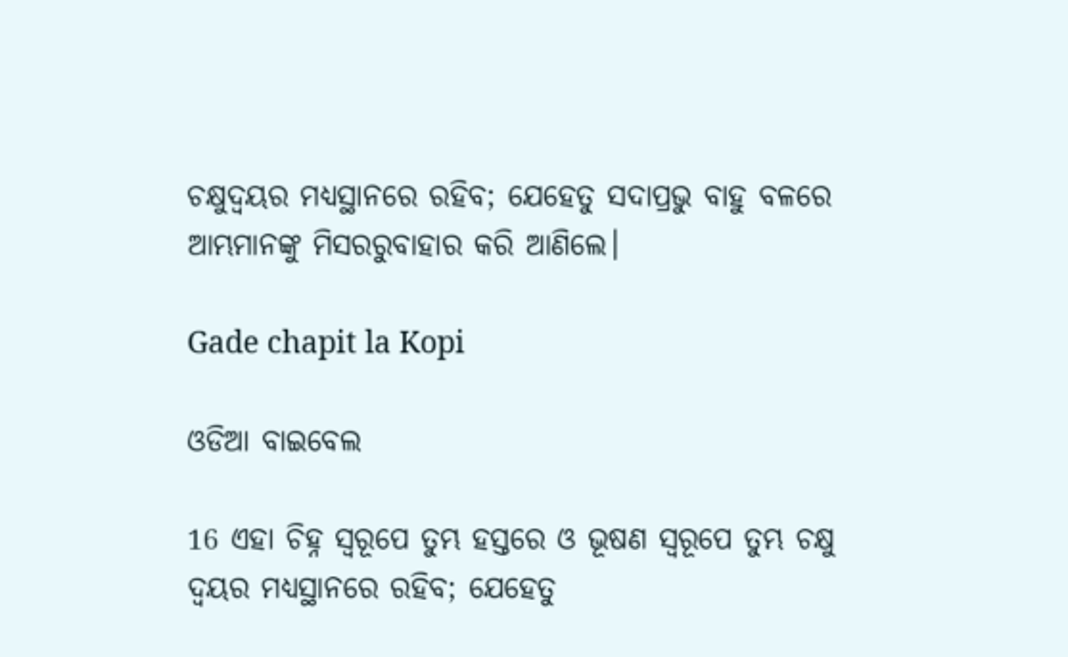ଚକ୍ଷୁଦ୍ଵୟର ମଧ୍ୟସ୍ଥାନରେ ରହିବ; ଯେହେତୁ ସଦାପ୍ରଭୁ ବାହୁ ବଳରେ ଆମ୍ଭମାନଙ୍କୁ ମିସରରୁବାହାର କରି ଆଣିଲେ।

Gade chapit la Kopi

ଓଡିଆ ବାଇବେଲ

16 ଏହା ଚିହ୍ନ ସ୍ୱରୂପେ ତୁମ୍ଭ ହସ୍ତରେ ଓ ଭୂଷଣ ସ୍ୱରୂପେ ତୁମ୍ଭ ଚକ୍ଷୁ ଦ୍ୱୟର ମଧ୍ୟସ୍ଥାନରେ ରହିବ; ଯେହେତୁ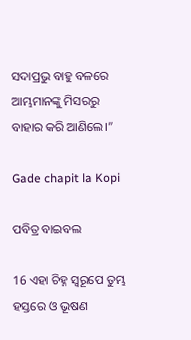ସଦାପ୍ରଭୁ ବାହୁ ବଳରେ ଆମ୍ଭମାନଙ୍କୁ ମିସରରୁ ବାହାର କରି ଆଣିଲେ।”

Gade chapit la Kopi

ପବିତ୍ର ବାଇବଲ

16 ଏହା ଚିହ୍ନ ସ୍ୱରୂପେ ତୁମ୍ଭ ହସ୍ତରେ ଓ ଭୂଷଣ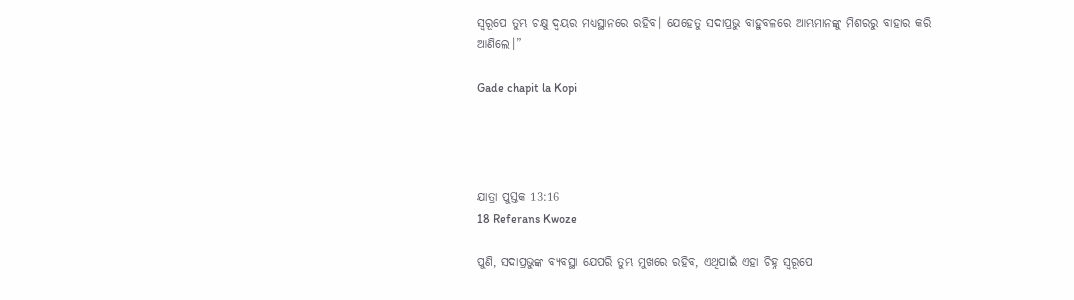ସ୍ୱରୂପେ ତୁମ୍ଭ ଚକ୍ଷୁ ଦ୍ୱୟର ମଧ୍ୟସ୍ଥାନରେ ରହିବ। ଯେହେତୁ ସଦାପ୍ରଭୁ ବାହୁବଳରେ ଆମ୍ଭମାନଙ୍କୁ ମିଶରରୁ ବାହାର କରି ଆଣିଲେ।”

Gade chapit la Kopi




ଯାତ୍ରା ପୁସ୍ତକ 13:16
18 Referans Kwoze

ପୁଣି, ସଦାପ୍ରଭୁଙ୍କ ବ୍ୟବସ୍ଥା ଯେପରି ତୁମ୍ଭ ମୁଖରେ ରହିବ, ଏଥିପାଇଁ ଏହା ଚିହ୍ନ ସ୍ୱରୂପେ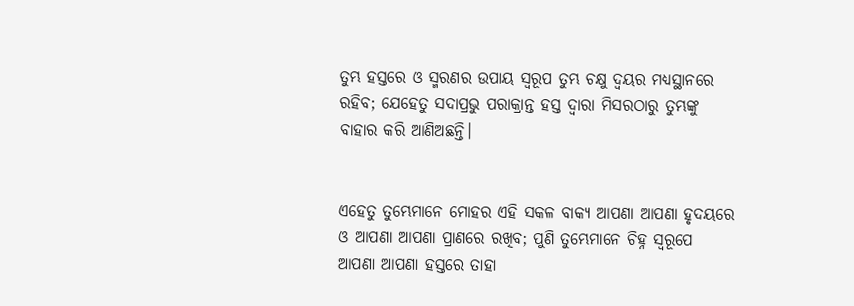ତୁମ୍ଭ ହସ୍ତରେ ଓ ସ୍ମରଣର ଉପାୟ ସ୍ୱରୂପ ତୁମ୍ଭ ଚକ୍ଷୁ ଦ୍ୱୟର ମଧ୍ୟସ୍ଥାନରେ ରହିବ; ଯେହେତୁ ସଦାପ୍ରଭୁ ପରାକ୍ରାନ୍ତ ହସ୍ତ ଦ୍ୱାରା ମିସରଠାରୁ ତୁମ୍ଭଙ୍କୁ ବାହାର କରି ଆଣିଅଛନ୍ତି।


ଏହେତୁ ତୁମ୍ଭେମାନେ ମୋହର ଏହି ସକଳ ବାକ୍ୟ ଆପଣା ଆପଣା ହୃଦୟରେ ଓ ଆପଣା ଆପଣା ପ୍ରାଣରେ ରଖିବ; ପୁଣି ତୁମ୍ଭେମାନେ ଚିହ୍ନ ସ୍ୱରୂପେ ଆପଣା ଆପଣା ହସ୍ତରେ ତାହା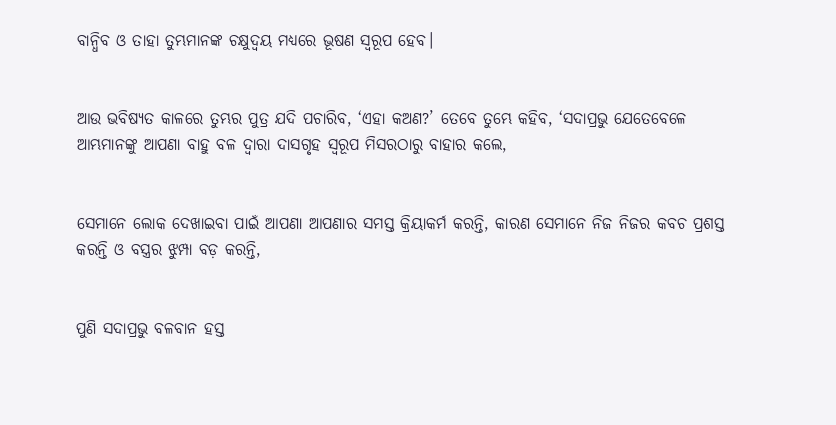ବାନ୍ଧିବ ଓ ତାହା ତୁମ୍ଭମାନଙ୍କ ଚକ୍ଷୁଦ୍ୱୟ ମଧ୍ୟରେ ଭୂଷଣ ସ୍ୱରୂପ ହେବ।


ଆଉ ଭବିଷ୍ୟତ କାଳରେ ତୁମ୍ଭର ପୁତ୍ର ଯଦି ପଚାରିବ, ‘ଏହା କଅଣ?’ ତେବେ ତୁମ୍ଭେ କହିବ, ‘ସଦାପ୍ରଭୁ ଯେତେବେଳେ ଆମ୍ଭମାନଙ୍କୁ ଆପଣା ବାହୁ ବଳ ଦ୍ୱାରା ଦାସଗୃହ ସ୍ୱରୂପ ମିସରଠାରୁ ବାହାର କଲେ,


ସେମାନେ ଲୋକ ଦେଖାଇବା ପାଇଁ ଆପଣା ଆପଣାର ସମସ୍ତ କ୍ରିୟାକର୍ମ କରନ୍ତି, କାରଣ ସେମାନେ ନିଜ ନିଜର କବଚ ପ୍ରଶସ୍ତ କରନ୍ତି ଓ ବସ୍ତ୍ରର ଝୁମ୍ପା ବଡ଼ କରନ୍ତି,


ପୁଣି ସଦାପ୍ରଭୁ ବଳବାନ ହସ୍ତ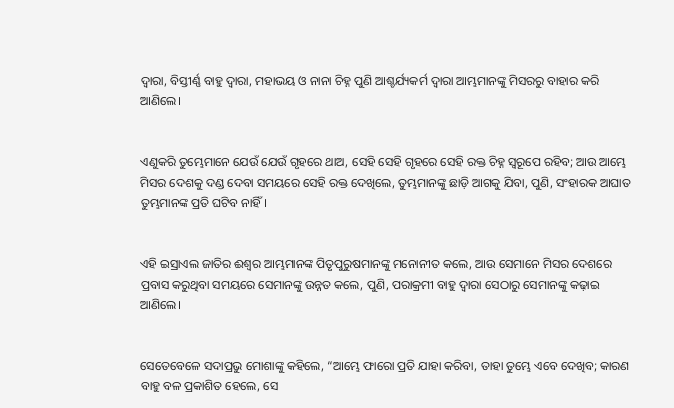ଦ୍ୱାରା, ବିସ୍ତୀର୍ଣ୍ଣ ବାହୁ ଦ୍ୱାରା, ମହାଭୟ ଓ ନାନା ଚିହ୍ନ ପୁଣି ଆଶ୍ଚର୍ଯ୍ୟକର୍ମ ଦ୍ୱାରା ଆମ୍ଭମାନଙ୍କୁ ମିସରରୁ ବାହାର କରି ଆଣିଲେ।


ଏଣୁକରି ତୁମ୍ଭେମାନେ ଯେଉଁ ଯେଉଁ ଗୃହରେ ଥାଅ, ସେହି ସେହି ଗୃହରେ ସେହି ରକ୍ତ ଚିହ୍ନ ସ୍ୱରୂପେ ରହିବ; ଆଉ ଆମ୍ଭେ ମିସର ଦେଶକୁ ଦଣ୍ଡ ଦେବା ସମୟରେ ସେହି ରକ୍ତ ଦେଖିଲେ, ତୁମ୍ଭମାନଙ୍କୁ ଛାଡ଼ି ଆଗକୁ ଯିବା, ପୁଣି, ସଂହାରକ ଆଘାତ ତୁମ୍ଭମାନଙ୍କ ପ୍ରତି ଘଟିବ ନାହିଁ।


ଏହି ଇସ୍ରାଏଲ ଜାତିର ଈଶ୍ବର ଆମ୍ଭମାନଙ୍କ ପିତୃପୁରୁଷମାନଙ୍କୁ ମନୋନୀତ କଲେ, ଆଉ ସେମାନେ ମିସର ଦେଶରେ ପ୍ରବାସ କରୁଥିବା ସମୟରେ ସେମାନଙ୍କୁ ଉନ୍ନତ କଲେ, ପୁଣି, ପରାକ୍ରମୀ ବାହୁ ଦ୍ୱାରା ସେଠାରୁ ସେମାନଙ୍କୁ କଢ଼ାଇ ଆଣିଲେ।


ସେତେବେଳେ ସଦାପ୍ରଭୁ ମୋଶାଙ୍କୁ କହିଲେ, “ଆମ୍ଭେ ଫାରୋ ପ୍ରତି ଯାହା କରିବା, ତାହା ତୁମ୍ଭେ ଏବେ ଦେଖିବ; କାରଣ ବାହୁ ବଳ ପ୍ରକାଶିତ ହେଲେ, ସେ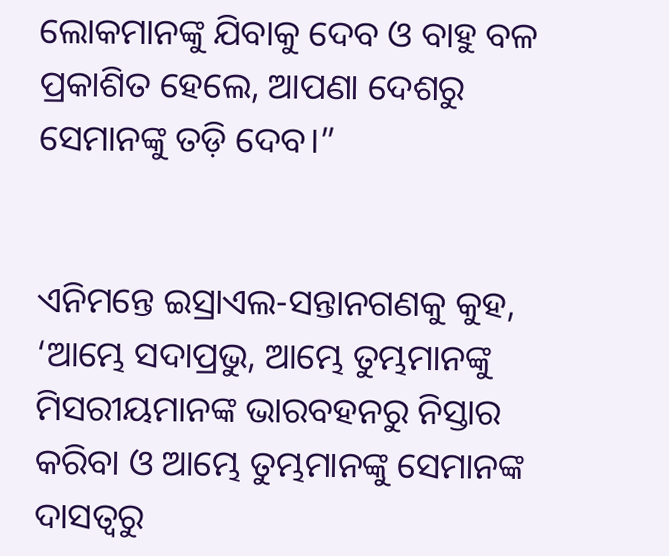ଲୋକମାନଙ୍କୁ ଯିବାକୁ ଦେବ ଓ ବାହୁ ବଳ ପ୍ରକାଶିତ ହେଲେ, ଆପଣା ଦେଶରୁ ସେମାନଙ୍କୁ ତଡ଼ି ଦେବ।”


ଏନିମନ୍ତେ ଇସ୍ରାଏଲ-ସନ୍ତାନଗଣକୁ କୁହ, ‘ଆମ୍ଭେ ସଦାପ୍ରଭୁ, ଆମ୍ଭେ ତୁମ୍ଭମାନଙ୍କୁ ମିସରୀୟମାନଙ୍କ ଭାରବହନରୁ ନିସ୍ତାର କରିବା ଓ ଆମ୍ଭେ ତୁମ୍ଭମାନଙ୍କୁ ସେମାନଙ୍କ ଦାସତ୍ୱରୁ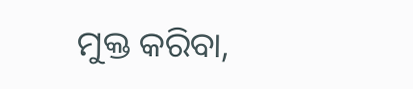ମୁକ୍ତ କରିବା,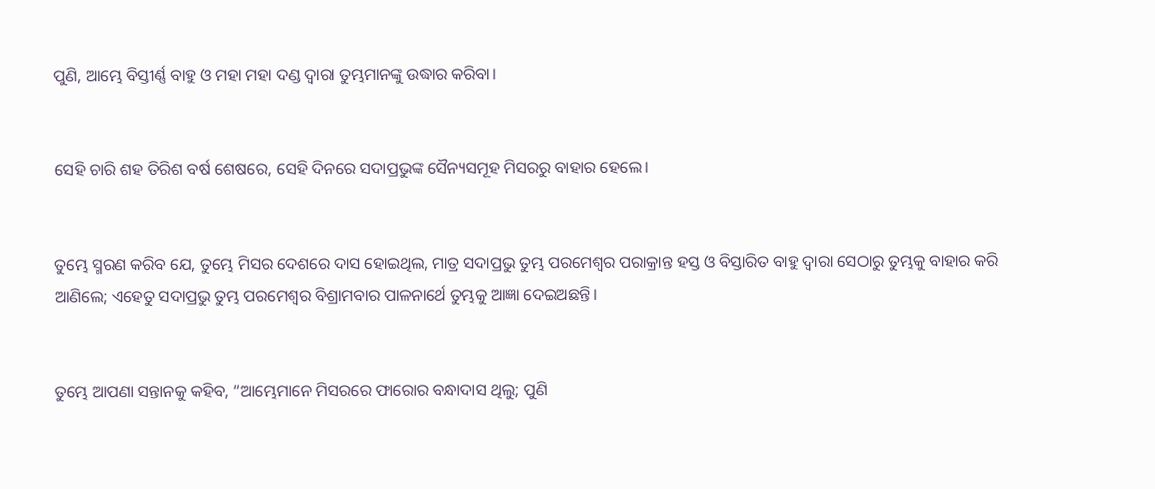ପୁଣି, ଆମ୍ଭେ ବିସ୍ତୀର୍ଣ୍ଣ ବାହୁ ଓ ମହା ମହା ଦଣ୍ଡ ଦ୍ୱାରା ତୁମ୍ଭମାନଙ୍କୁ ଉଦ୍ଧାର କରିବା।


ସେହି ଚାରି ଶହ ତିରିଶ ବର୍ଷ ଶେଷରେ, ସେହି ଦିନରେ ସଦାପ୍ରଭୁଙ୍କ ସୈନ୍ୟସମୂହ ମିସରରୁ ବାହାର ହେଲେ।


ତୁମ୍ଭେ ସ୍ମରଣ କରିବ ଯେ, ତୁମ୍ଭେ ମିସର ଦେଶରେ ଦାସ ହୋଇଥିଲ, ମାତ୍ର ସଦାପ୍ରଭୁ ତୁମ୍ଭ ପରମେଶ୍ୱର ପରାକ୍ରାନ୍ତ ହସ୍ତ ଓ ବିସ୍ତାରିତ ବାହୁ ଦ୍ୱାରା ସେଠାରୁ ତୁମ୍ଭକୁ ବାହାର କରି ଆଣିଲେ; ଏହେତୁ ସଦାପ୍ରଭୁ ତୁମ୍ଭ ପରମେଶ୍ୱର ବିଶ୍ରାମବାର ପାଳନାର୍ଥେ ତୁମ୍ଭକୁ ଆଜ୍ଞା ଦେଇଅଛନ୍ତି।


ତୁମ୍ଭେ ଆପଣା ସନ୍ତାନକୁ କହିବ, “ଆମ୍ଭେମାନେ ମିସରରେ ଫାରୋର ବନ୍ଧାଦାସ ଥିଲୁ; ପୁଣି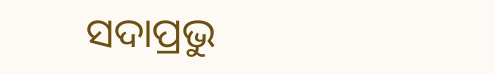ସଦାପ୍ରଭୁ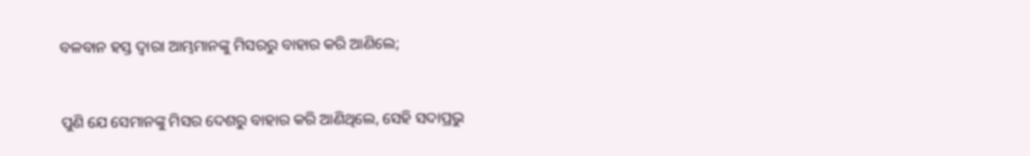ବଳବାନ ହସ୍ତ ଦ୍ୱାରା ଆମ୍ଭମାନଙ୍କୁ ମିସରରୁ ବାହାର କରି ଆଣିଲେ;


ପୁଣି ଯେ ସେମାନଙ୍କୁ ମିସର ଦେଶରୁ ବାହାର କରି ଆଣିଥିଲେ, ସେହି ସଦାପ୍ରଭୁ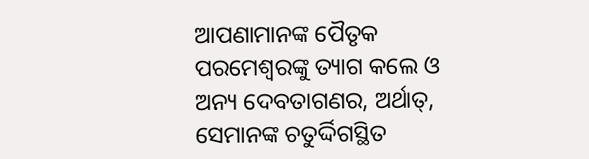ଆପଣାମାନଙ୍କ ପୈତୃକ ପରମେଶ୍ୱରଙ୍କୁ ତ୍ୟାଗ କଲେ ଓ ଅନ୍ୟ ଦେବତାଗଣର, ଅର୍ଥାତ୍‍, ସେମାନଙ୍କ ଚତୁର୍ଦ୍ଦିଗସ୍ଥିତ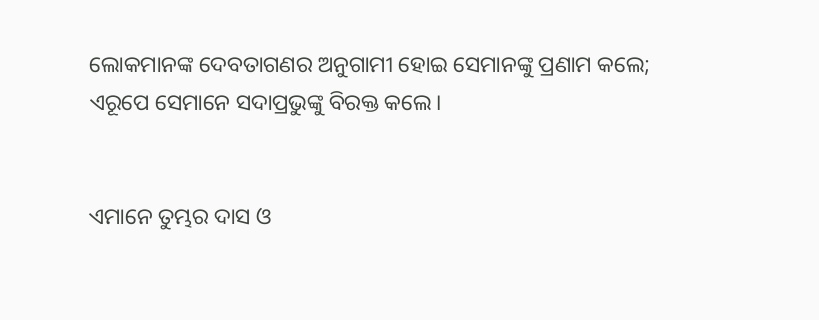ଲୋକମାନଙ୍କ ଦେବତାଗଣର ଅନୁଗାମୀ ହୋଇ ସେମାନଙ୍କୁ ପ୍ରଣାମ କଲେ; ଏରୂପେ ସେମାନେ ସଦାପ୍ରଭୁଙ୍କୁ ବିରକ୍ତ କଲେ।


ଏମାନେ ତୁମ୍ଭର ଦାସ ଓ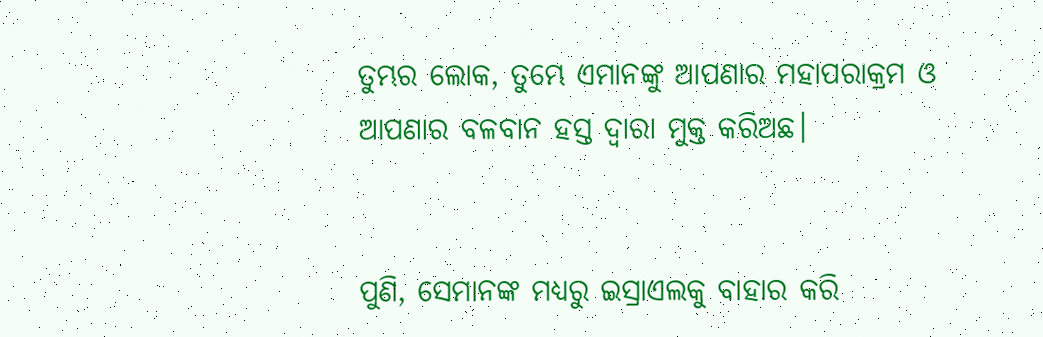ତୁମ୍ଭର ଲୋକ, ତୁମ୍ଭେ ଏମାନଙ୍କୁ ଆପଣାର ମହାପରାକ୍ରମ ଓ ଆପଣାର ବଳବାନ ହସ୍ତ ଦ୍ୱାରା ମୁକ୍ତ କରିଅଛ।


ପୁଣି, ସେମାନଙ୍କ ମଧ୍ୟରୁ ଇସ୍ରାଏଲକୁ ବାହାର କରି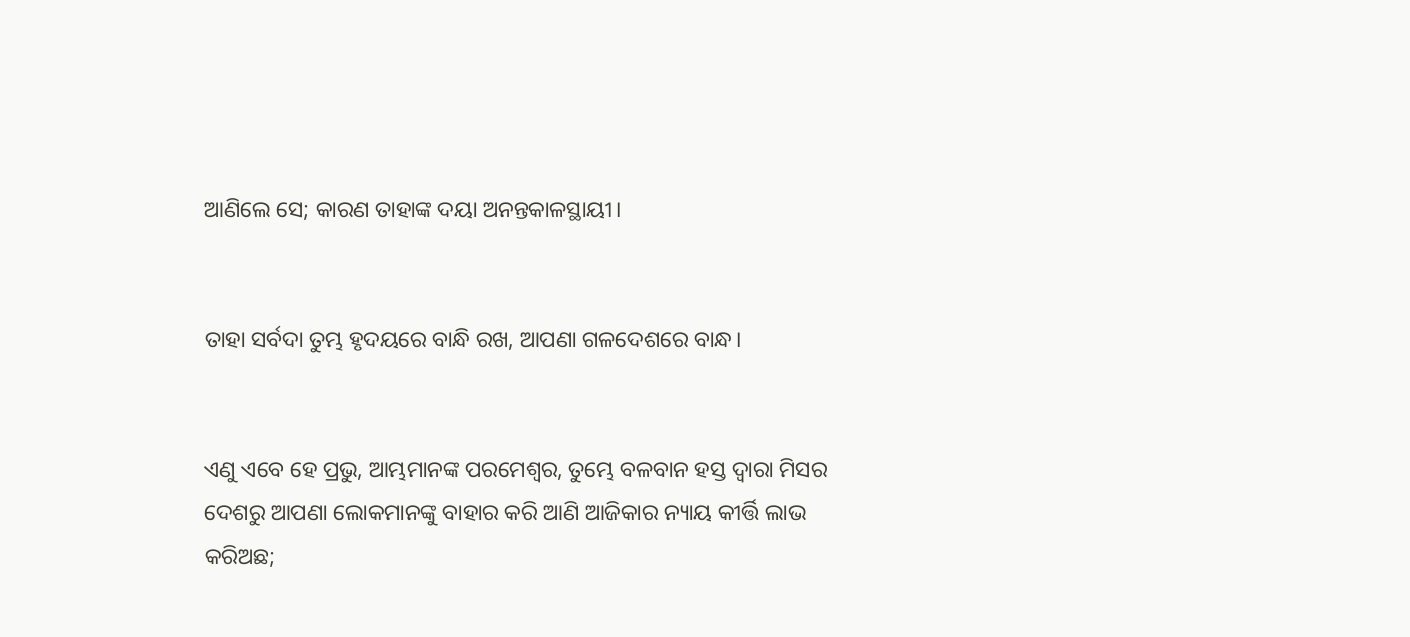ଆଣିଲେ ସେ; କାରଣ ତାହାଙ୍କ ଦୟା ଅନନ୍ତକାଳସ୍ଥାୟୀ।


ତାହା ସର୍ବଦା ତୁମ୍ଭ ହୃଦୟରେ ବାନ୍ଧି ରଖ, ଆପଣା ଗଳଦେଶରେ ବାନ୍ଧ।


ଏଣୁ ଏବେ ହେ ପ୍ରଭୁ, ଆମ୍ଭମାନଙ୍କ ପରମେଶ୍ୱର, ତୁମ୍ଭେ ବଳବାନ ହସ୍ତ ଦ୍ୱାରା ମିସର ଦେଶରୁ ଆପଣା ଲୋକମାନଙ୍କୁ ବାହାର କରି ଆଣି ଆଜିକାର ନ୍ୟାୟ କୀର୍ତ୍ତି ଲାଭ କରିଅଛ;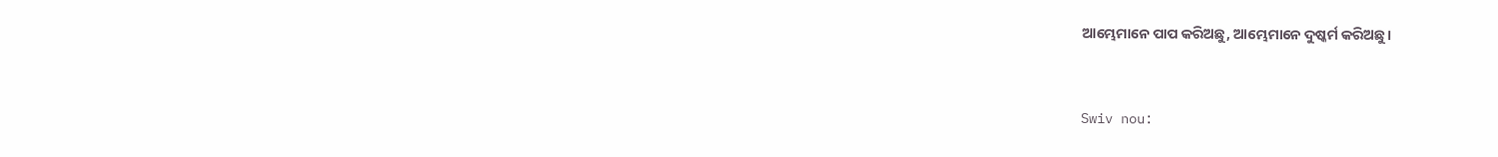ଆମ୍ଭେମାନେ ପାପ କରିଅଛୁ, ଆମ୍ଭେମାନେ ଦୁଷ୍କର୍ମ କରିଅଛୁ।


Swiv nou: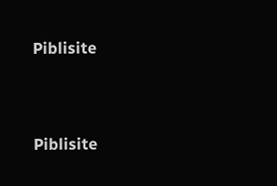Piblisite


Piblisite